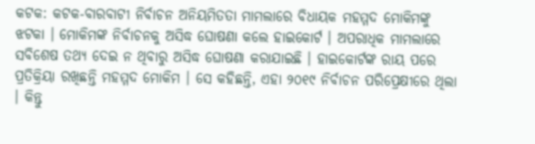କଟକ: କଟକ-ବାରବାଟୀ ନିର୍ବାଚନ ଅନିୟମିତତା ମାମଲାରେ ବିଧାୟକ ମହମ୍ମଦ ମୋକିମଙ୍କୁ ଝଟକା । ମୋକିମଙ୍କ ନିର୍ବାଚନକୁ ଅସିଦ୍ଧ ଘୋଷଣା କଲେ ହାଇକୋର୍ଟ । ଅପରାଧିକ ମାମଲାରେ ସବିଶେଷ ତଥ୍ୟ ଦେଇ ନ ଥିବାରୁ ଅସିଦ୍ଧ ଘୋଷଣା କରାଯାଇଛି । ହାଇକୋର୍ଟଙ୍କ ରାୟ ପରେ ପ୍ରତିକ୍ରିୟା ରଖିଛନ୍ତି ମହମ୍ମଦ ମୋକିମ । ସେ କହିଛନ୍ତି, ଏହା ୨୦୧୯ ନିର୍ବାଚନ ପରିପ୍ରେକ୍ଷୀରେ ଥିଲା । କିନ୍ତୁ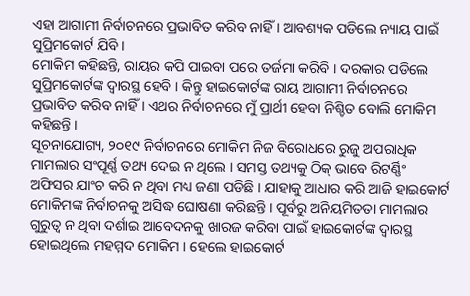ଏହା ଆଗାମୀ ନିର୍ବାଚନରେ ପ୍ରଭାବିତ କରିବ ନାହିଁ । ଆବଶ୍ୟକ ପଡିଲେ ନ୍ୟାୟ ପାଇଁ ସୁପ୍ରିମକୋର୍ଟ ଯିବି ।
ମୋକିମ କହିଛନ୍ତି, ରାୟର କପି ପାଇବା ପରେ ତର୍ଜମା କରିବି । ଦରକାର ପଡିଲେ ସୁପ୍ରିମକୋର୍ଟଙ୍କ ଦ୍ୱାରସ୍ଥ ହେବି । କିନ୍ତୁ ହାଇକୋର୍ଟଙ୍କ ରାୟ ଆଗାମୀ ନିର୍ବାଚନରେ ପ୍ରଭାବିତ କରିବ ନାହିଁ । ଏଥର ନିର୍ବାଚନରେ ମୁଁ ପ୍ରାର୍ଥୀ ହେବା ନିଶ୍ଚିତ ବୋଲି ମୋକିମ କହିଛନ୍ତି ।
ସୂଚନାଯୋଗ୍ୟ, ୨୦୧୯ ନିର୍ବାଚନରେ ମୋକିମ ନିଜ ବିରୋଧରେ ରୁଜୁ ଅପରାଧିକ ମାମଲାର ସଂପୂର୍ଣ୍ଣ ତଥ୍ୟ ଦେଇ ନ ଥିଲେ । ସମସ୍ତ ତଥ୍ୟକୁ ଠିକ୍ ଭାବେ ରିଟର୍ଣ୍ଣିଂ ଅଫିସର ଯାଂଚ କରି ନ ଥିବା ମଧ୍ୟ ଜଣା ପଡିଛି । ଯାହାକୁ ଆଧାର କରି ଆଜି ହାଇକୋର୍ଟ ମୋକିମଙ୍କ ନିର୍ବାଚନକୁ ଅସିଦ୍ଧ ଘୋଷଣା କରିଛନ୍ତି । ପୂର୍ବରୁ ଅନିୟମିତତା ମାମଲାର ଗୁରୁତ୍ୱ ନ ଥିବା ଦର୍ଶାଇ ଆବେଦନକୁ ଖାରଜ କରିବା ପାଇଁ ହାଇକୋର୍ଟଙ୍କ ଦ୍ୱାରସ୍ଥ ହୋଇଥିଲେ ମହମ୍ମଦ ମୋକିମ । ହେଲେ ହାଇକୋର୍ଟ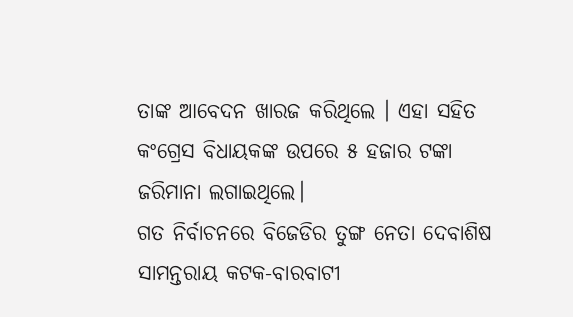ତାଙ୍କ ଆବେଦନ ଖାରଜ କରିଥିଲେ । ଏହା ସହିତ କଂଗ୍ରେସ ବିଧାୟକଙ୍କ ଉପରେ ୫ ହଜାର ଟଙ୍କା ଜରିମାନା ଲଗାଇଥିଲେ।
ଗତ ନିର୍ବାଚନରେ ବିଜେଡିର ତୁଙ୍ଗ ନେତା ଦେବାଶିଷ ସାମନ୍ତରାୟ କଟକ-ବାରବାଟୀ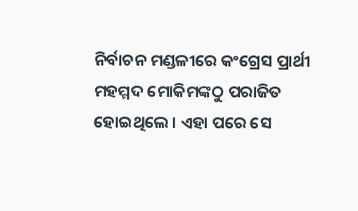ନିର୍ବାଚନ ମଣ୍ଡଳୀରେ କଂଗ୍ରେସ ପ୍ରାର୍ଥୀ ମହମ୍ମଦ ମୋକିମଙ୍କଠୁ ପରାଜିତ ହୋଇଥିଲେ । ଏହା ପରେ ସେ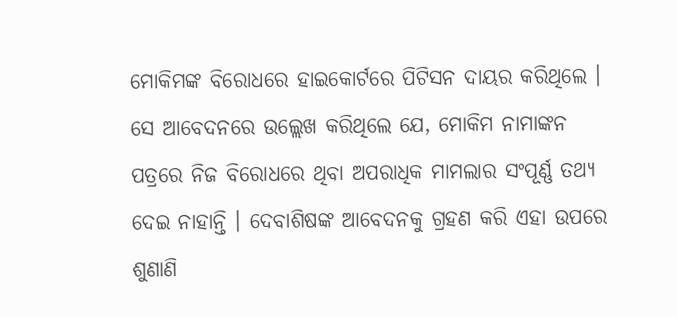ମୋକିମଙ୍କ ବିରୋଧରେ ହାଇକୋର୍ଟରେ ପିଟିସନ ଦାୟର କରିଥିଲେ । ସେ ଆବେଦନରେ ଉଲ୍ଲେଖ କରିଥିଲେ ଯେ, ମୋକିମ ନାମାଙ୍କନ ପତ୍ରରେ ନିଜ ବିରୋଧରେ ଥିବା ଅପରାଧିକ ମାମଲାର ସଂପୂର୍ଣ୍ଣ ତଥ୍ୟ ଦେଇ ନାହାନ୍ତି । ଦେବାଶିଷଙ୍କ ଆବେଦନକୁ ଗ୍ରହଣ କରି ଏହା ଉପରେ ଶୁଣାଣି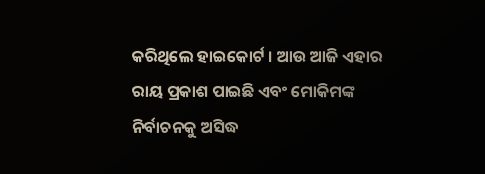କରିଥିଲେ ହାଇକୋର୍ଟ । ଆଉ ଆଜି ଏହାର ରାୟ ପ୍ରକାଶ ପାଇଛି ଏବଂ ମୋକିମଙ୍କ ନିର୍ବାଚନକୁ ଅସିଦ୍ଧ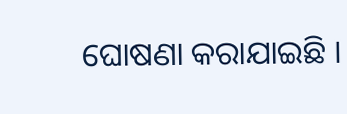ଘୋଷଣା କରାଯାଇଛି ।